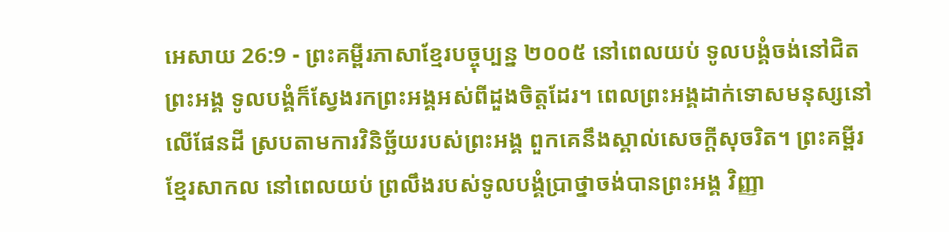អេសាយ 26:9 - ព្រះគម្ពីរភាសាខ្មែរបច្ចុប្បន្ន ២០០៥ នៅពេលយប់ ទូលបង្គំចង់នៅជិតព្រះអង្គ ទូលបង្គំក៏ស្វែងរកព្រះអង្គអស់ពីដួងចិត្តដែរ។ ពេលព្រះអង្គដាក់ទោសមនុស្សនៅលើផែនដី ស្របតាមការវិនិច្ឆ័យរបស់ព្រះអង្គ ពួកគេនឹងស្គាល់សេចក្ដីសុចរិត។ ព្រះគម្ពីរខ្មែរសាកល នៅពេលយប់ ព្រលឹងរបស់ទូលបង្គំប្រាថ្នាចង់បានព្រះអង្គ វិញ្ញា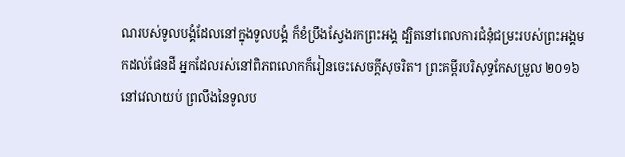ណរបស់ទូលបង្គំដែលនៅក្នុងទូលបង្គំ ក៏ខំប្រឹងស្វែងរកព្រះអង្គ ដ្បិតនៅពេលការជំនុំជម្រះរបស់ព្រះអង្គមកដល់ផែនដី អ្នកដែលរស់នៅពិភពលោកក៏រៀនចេះសេចក្ដីសុចរិត។ ព្រះគម្ពីរបរិសុទ្ធកែសម្រួល ២០១៦ នៅវេលាយប់ ព្រលឹងនៃទូលប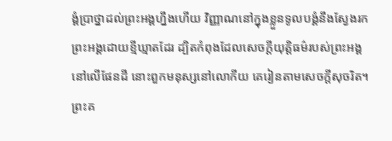ង្គំប្រាថ្នាដល់ព្រះអង្គហ្នឹងហើយ វិញ្ញាណនៅក្នុងខ្លួនទូលបង្គំនឹងស្វែងរកព្រះអង្គដោយខ្មីឃ្មាតដែរ ដ្បិតកំពុងដែលសេចក្ដីយុត្តិធម៌របស់ព្រះអង្គនៅលើផែនដី នោះពួកមនុស្សនៅលោកីយ គេរៀនតាមសេចក្ដីសុចរិត។ ព្រះគ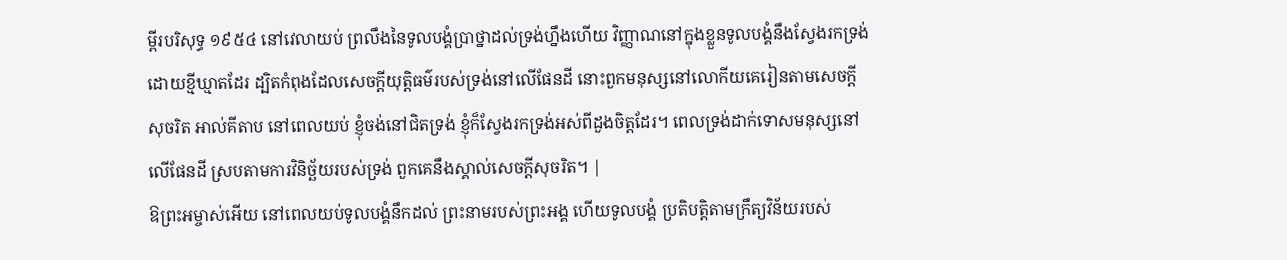ម្ពីរបរិសុទ្ធ ១៩៥៤ នៅវេលាយប់ ព្រលឹងនៃទូលបង្គំប្រាថ្នាដល់ទ្រង់ហ្នឹងហើយ វិញ្ញាណនៅក្នុងខ្លួនទូលបង្គំនឹងស្វែងរកទ្រង់ដោយខ្មីឃ្មាតដែរ ដ្បិតកំពុងដែលសេចក្ដីយុត្តិធម៌របស់ទ្រង់នៅលើផែនដី នោះពួកមនុស្សនៅលោកីយគេរៀនតាមសេចក្ដីសុចរិត អាល់គីតាប នៅពេលយប់ ខ្ញុំចង់នៅជិតទ្រង់ ខ្ញុំក៏ស្វែងរកទ្រង់អស់ពីដួងចិត្តដែរ។ ពេលទ្រង់ដាក់ទោសមនុស្សនៅលើផែនដី ស្របតាមការវិនិច្ឆ័យរបស់ទ្រង់ ពួកគេនឹងស្គាល់សេចក្ដីសុចរិត។ |
ឱព្រះអម្ចាស់អើយ នៅពេលយប់ទូលបង្គំនឹកដល់ ព្រះនាមរបស់ព្រះអង្គ ហើយទូលបង្គំ ប្រតិបត្តិតាមក្រឹត្យវិន័យរបស់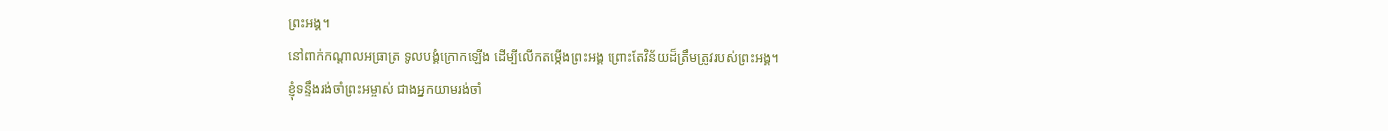ព្រះអង្គ។
នៅពាក់កណ្ដាលអធ្រាត្រ ទូលបង្គំក្រោកឡើង ដើម្បីលើកតម្កើងព្រះអង្គ ព្រោះតែវិន័យដ៏ត្រឹមត្រូវរបស់ព្រះអង្គ។
ខ្ញុំទន្ទឹងរង់ចាំព្រះអម្ចាស់ ជាងអ្នកយាមរង់ចាំ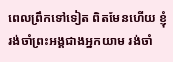ពេលព្រឹកទៅទៀត ពិតមែនហើយ ខ្ញុំរង់ចាំព្រះអង្គជាងអ្នកយាម រង់ចាំ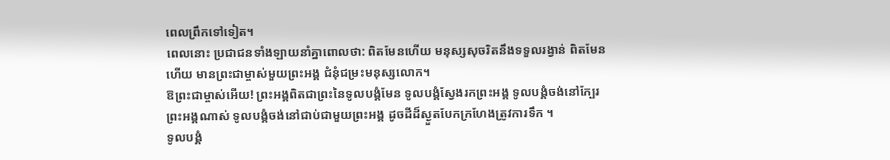ពេលព្រឹកទៅទៀត។
ពេលនោះ ប្រជាជនទាំងឡាយនាំគ្នាពោលថា: ពិតមែនហើយ មនុស្សសុចរិតនឹងទទួលរង្វាន់ ពិតមែនហើយ មានព្រះជាម្ចាស់មួយព្រះអង្គ ជំនុំជម្រះមនុស្សលោក។
ឱព្រះជាម្ចាស់អើយ! ព្រះអង្គពិតជាព្រះនៃទូលបង្គំមែន ទូលបង្គំស្វែងរកព្រះអង្គ ទូលបង្គំចង់នៅក្បែរព្រះអង្គណាស់ ទូលបង្គំចង់នៅជាប់ជាមួយព្រះអង្គ ដូចដីដ៏ស្ងួតបែកក្រហែងត្រូវការទឹក ។
ទូលបង្គំ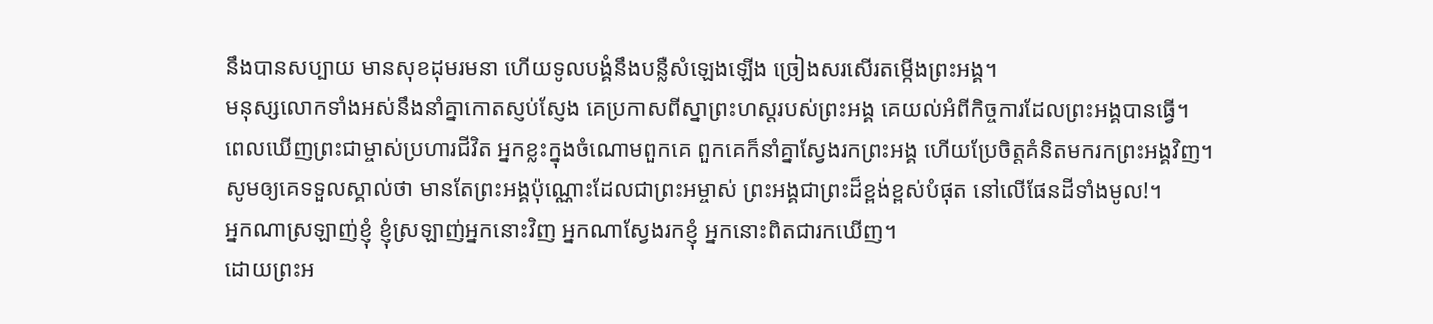នឹងបានសប្បាយ មានសុខដុមរមនា ហើយទូលបង្គំនឹងបន្លឺសំឡេងឡើង ច្រៀងសរសើរតម្កើងព្រះអង្គ។
មនុស្សលោកទាំងអស់នឹងនាំគ្នាកោតស្ញប់ស្ញែង គេប្រកាសពីស្នាព្រះហស្ដរបស់ព្រះអង្គ គេយល់អំពីកិច្ចការដែលព្រះអង្គបានធ្វើ។
ពេលឃើញព្រះជាម្ចាស់ប្រហារជីវិត អ្នកខ្លះក្នុងចំណោមពួកគេ ពួកគេក៏នាំគ្នាស្វែងរកព្រះអង្គ ហើយប្រែចិត្តគំនិតមករកព្រះអង្គវិញ។
សូមឲ្យគេទទួលស្គាល់ថា មានតែព្រះអង្គប៉ុណ្ណោះដែលជាព្រះអម្ចាស់ ព្រះអង្គជាព្រះដ៏ខ្ពង់ខ្ពស់បំផុត នៅលើផែនដីទាំងមូល!។
អ្នកណាស្រឡាញ់ខ្ញុំ ខ្ញុំស្រឡាញ់អ្នកនោះវិញ អ្នកណាស្វែងរកខ្ញុំ អ្នកនោះពិតជារកឃើញ។
ដោយព្រះអ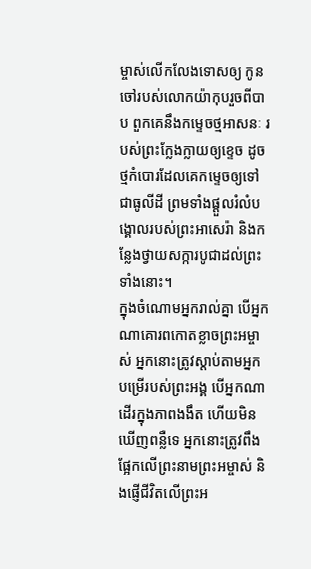ម្ចាស់លើកលែងទោសឲ្យ កូនចៅរបស់លោកយ៉ាកុបរួចពីបាប ពួកគេនឹងកម្ទេចថ្មអាសនៈ របស់ព្រះក្លែងក្លាយឲ្យខ្ទេច ដូចថ្មកំបោរដែលគេកម្ទេចឲ្យទៅជាធូលីដី ព្រមទាំងផ្ដួលរំលំបង្គោលរបស់ព្រះអាសេរ៉ា និងកន្លែងថ្វាយសក្ការបូជាដល់ព្រះទាំងនោះ។
ក្នុងចំណោមអ្នករាល់គ្នា បើអ្នកណាគោរពកោតខ្លាចព្រះអម្ចាស់ អ្នកនោះត្រូវស្ដាប់តាមអ្នកបម្រើរបស់ព្រះអង្គ បើអ្នកណាដើរក្នុងភាពងងឹត ហើយមិនឃើញពន្លឺទេ អ្នកនោះត្រូវពឹងផ្អែកលើព្រះនាមព្រះអម្ចាស់ និងផ្ញើជីវិតលើព្រះអ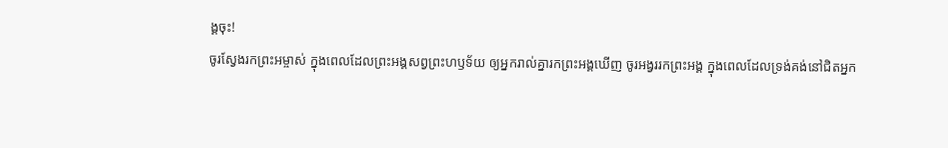ង្គចុះ!
ចូរស្វែងរកព្រះអម្ចាស់ ក្នុងពេលដែលព្រះអង្គសព្វព្រះហឫទ័យ ឲ្យអ្នករាល់គ្នារកព្រះអង្គឃើញ ចូរអង្វររកព្រះអង្គ ក្នុងពេលដែលទ្រង់គង់នៅជិតអ្នក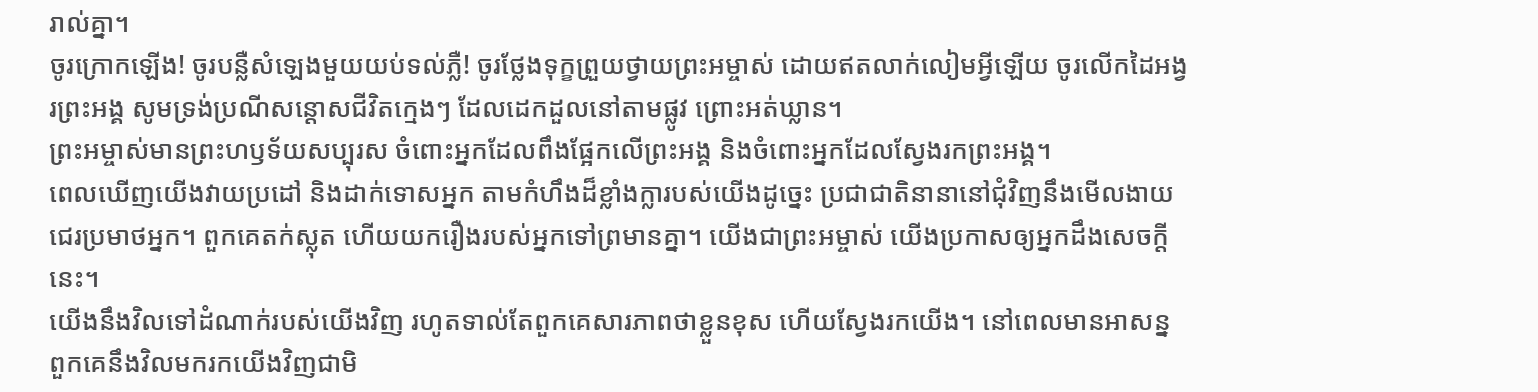រាល់គ្នា។
ចូរក្រោកឡើង! ចូរបន្លឺសំឡេងមួយយប់ទល់ភ្លឺ! ចូរថ្លែងទុក្ខព្រួយថ្វាយព្រះអម្ចាស់ ដោយឥតលាក់លៀមអ្វីឡើយ ចូរលើកដៃអង្វរព្រះអង្គ សូមទ្រង់ប្រណីសន្ដោសជីវិតក្មេងៗ ដែលដេកដួលនៅតាមផ្លូវ ព្រោះអត់ឃ្លាន។
ព្រះអម្ចាស់មានព្រះហឫទ័យសប្បុរស ចំពោះអ្នកដែលពឹងផ្អែកលើព្រះអង្គ និងចំពោះអ្នកដែលស្វែងរកព្រះអង្គ។
ពេលឃើញយើងវាយប្រដៅ និងដាក់ទោសអ្នក តាមកំហឹងដ៏ខ្លាំងក្លារបស់យើងដូច្នេះ ប្រជាជាតិនានានៅជុំវិញនឹងមើលងាយ ជេរប្រមាថអ្នក។ ពួកគេតក់ស្លុត ហើយយករឿងរបស់អ្នកទៅព្រមានគ្នា។ យើងជាព្រះអម្ចាស់ យើងប្រកាសឲ្យអ្នកដឹងសេចក្ដីនេះ។
យើងនឹងវិលទៅដំណាក់របស់យើងវិញ រហូតទាល់តែពួកគេសារភាពថាខ្លួនខុស ហើយស្វែងរកយើង។ នៅពេលមានអាសន្ន ពួកគេនឹងវិលមករកយើងវិញជាមិ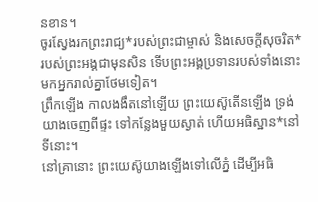នខាន។
ចូរស្វែងរកព្រះរាជ្យ*របស់ព្រះជាម្ចាស់ និងសេចក្ដីសុចរិត*របស់ព្រះអង្គជាមុនសិន ទើបព្រះអង្គប្រទានរបស់ទាំងនោះមកអ្នករាល់គ្នាថែមទៀត។
ព្រឹកឡើង កាលងងឹតនៅឡើយ ព្រះយេស៊ូតើនឡើង ទ្រង់យាងចេញពីផ្ទះ ទៅកន្លែងមួយស្ងាត់ ហើយអធិស្ឋាន*នៅទីនោះ។
នៅគ្រានោះ ព្រះយេស៊ូយាងឡើងទៅលើភ្នំ ដើម្បីអធិ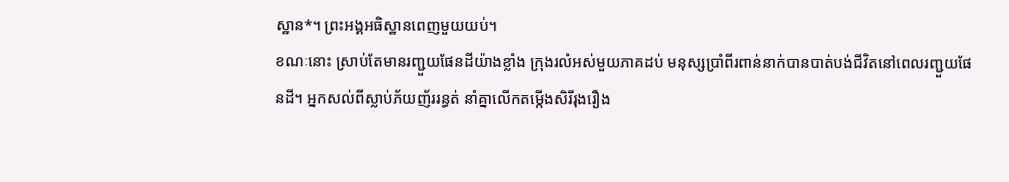ស្ឋាន*។ ព្រះអង្គអធិស្ឋានពេញមួយយប់។
ខណៈនោះ ស្រាប់តែមានរញ្ជួយផែនដីយ៉ាងខ្លាំង ក្រុងរលំអស់មួយភាគដប់ មនុស្សប្រាំពីរពាន់នាក់បានបាត់បង់ជីវិតនៅពេលរញ្ជួយផែនដី។ អ្នកសល់ពីស្លាប់ភ័យញ័ររន្ធត់ នាំគ្នាលើកតម្កើងសិរីរុងរឿង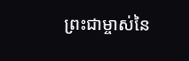ព្រះជាម្ចាស់នៃ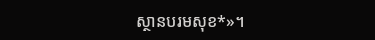ស្ថានបរមសុខ*»។